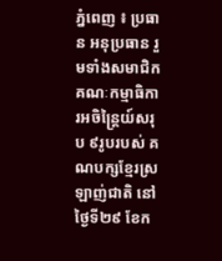ភ្នំពេញ ៖ ប្រធាន អនុប្រធាន រួមទាំងសមាជិកគណៈកម្មាធិការអចិន្ត្រៃយ៍សរុប ៩រូបរបស់ គណបក្សខ្មែរស្រឡាញ់ជាតិ នៅថ្ងៃទី២៩ ខែក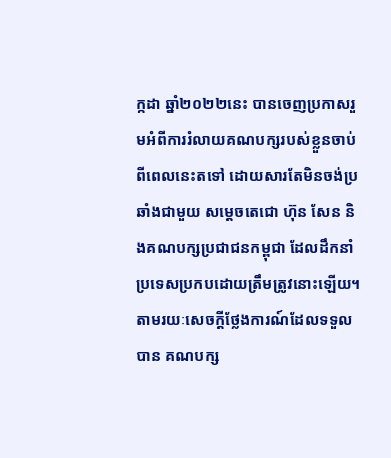ក្កដា ឆ្នាំ២០២២នេះ បានចេញប្រកាសរួមអំពីការរំលាយគណបក្សរបស់ខ្លួនចាប់ពីពេលនេះតទៅ ដោយសារតែមិនចង់ប្រឆាំងជាមួយ សម្ដេចតេជោ ហ៊ុន សែន និងគណបក្សប្រជាជនកម្ពុជា ដែលដឹកនាំប្រទេសប្រកបដោយត្រឹមត្រូវនោះឡើយ។
តាមរយៈសេចក្តីថ្លែងការណ៍ដែលទទួលបាន គណបក្ស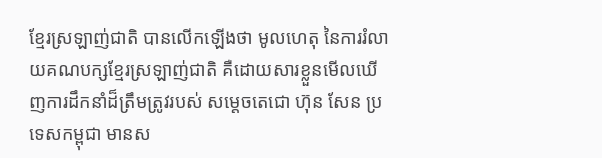ខ្មែរស្រឡាញ់ជាតិ បានលើកឡើងថា មូលហេតុ នៃការរំលាយគណបក្សខ្មែរស្រឡាញ់ជាតិ គឺដោយសារខ្លួនមើលឃើញការដឹកនាំដ៏ត្រឹមត្រូវរបស់ សម្តេចតេជោ ហ៊ុន សែន ប្រទេសកម្ពុជា មានស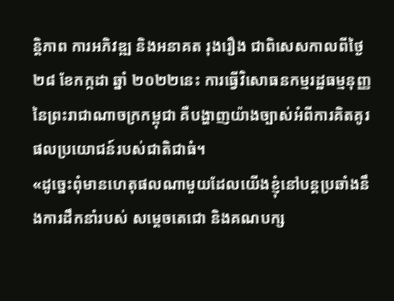ន្តិភាព ការអភិវឌ្ឍ និងអនាគត រុងរឿង ជាពិសេសកាលពីថ្ងៃ ២៨ ខែកក្កដា ឆ្នាំ ២០២២នេះ ការធ្វើវិសោធនកម្មរដ្ឋធម្មនុញ្ញនៃព្រះរាជាណាចក្រកម្ពុជា គឺបង្ហាញយ៉ាងច្បាស់អំពីការគិតគូរ ផលប្រយោជន៍របស់ជាតិជាធំ។
«ដូច្នេះពុំមានហេតុផលណាមួយដែលយើងខ្ញុំនៅបន្តប្រឆាំងនឹងការដឹកនាំរបស់ សម្ដេចតេជោ និងគណបក្ស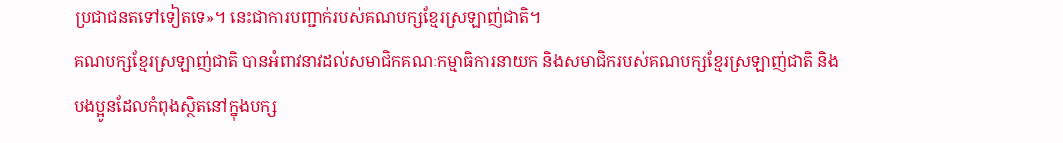ប្រជាជនតទៅទៀតទេ»។ នេះជាការបញ្ជាក់របស់គណបក្សខ្មែរស្រឡាញ់ជាតិ។
គណបក្សខ្មែរស្រឡាញ់ជាតិ បានអំពាវនាវដល់សមាជិកគណៈកម្មាធិការនាយក និងសមាជិករបស់គណបក្សខ្មែរស្រឡាញ់ជាតិ និងបងប្អូនដែលកំពុងស្ថិតនៅក្នុងបក្ស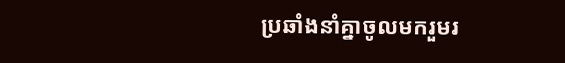ប្រឆាំងនាំគ្នាចូលមករួមរ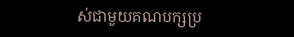ស់ជាមួយគណបក្សប្រ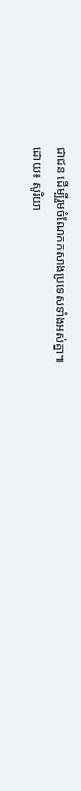ជាជន ដើម្បីរួមចំណែកកសាងប្រទេសទាំងអស់គ្នា៕
ដោយ៖ សូរិយា